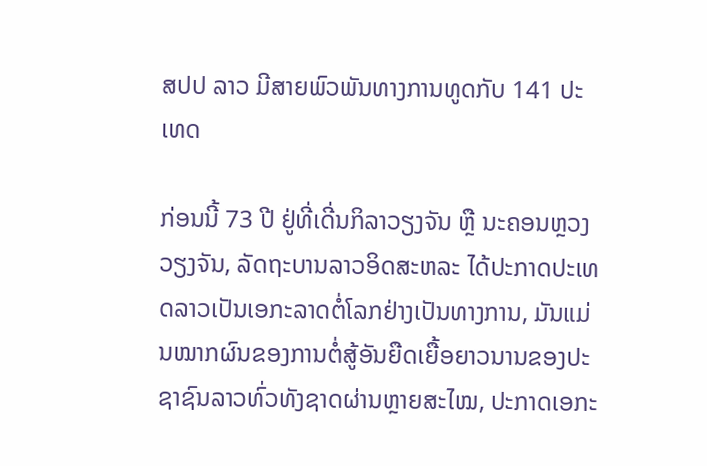ສປປ ລາວ ມີສາຍພົວພັນທາງການທູດກັບ 141 ປະເທດ

ກ່ອນນີ້ 73 ປີ ຢູ່ທີ່ເດີ່ນກິລາວຽງຈັນ ຫຼື ນະຄອນຫຼວງວຽງຈັນ, ລັດຖະບານລາວອິດສະຫລະ ໄດ້ປະກາດປະເທດລາວເປັນເອກະລາດຕໍ່ໂລກຢ່າງເປັນທາງການ, ມັນແມ່ນໝາກຜົນຂອງການຕໍ່ສູ້ອັນຍືດເຍື້ອຍາວນານຂອງປະຊາຊົນລາວທົ່ວທັງຊາດຜ່ານຫຼາຍສະໄໝ, ປະກາດເອກະ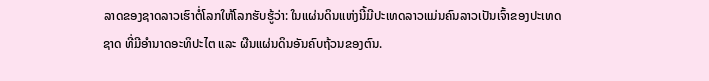ລາດຂອງຊາດລາວເຮົາຕໍ່ໂລກໃຫ້ໂລກຮັບຮູ້ວ່າ: ໃນແຜ່ນດິນແຫ່ງນີ້ມີປະເທດລາວແມ່ນຄົນລາວເປັນເຈົ້າຂອງປະເທດຊາດ ທີ່ມີອໍານາດອະທິປະໄຕ ແລະ ຜືນແຜ່ນດິນອັນຄົບຖ້ວນຂອງຕົນ.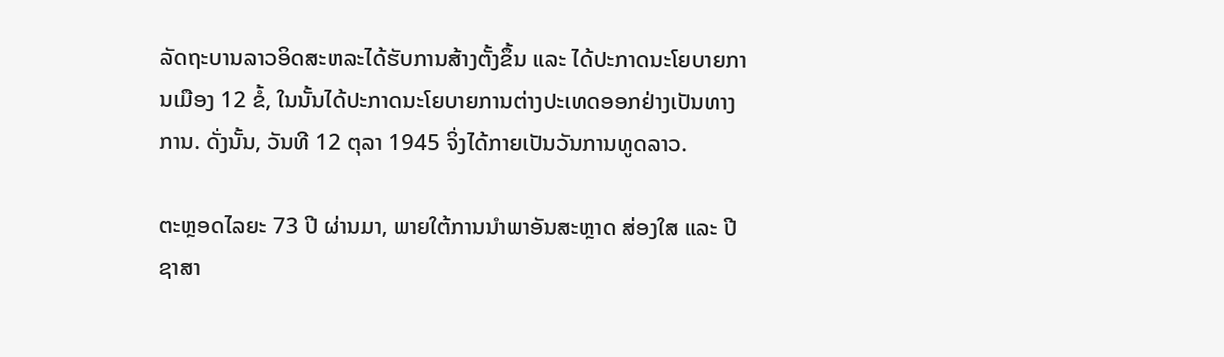ລັດຖະບານລາວອິດສະຫລະໄດ້ຮັບການສ້າງຕັ້ງຂຶ້ນ ແລະ ໄດ້ປະກາດນະໂຍບາຍການເມືອງ 12 ຂໍ້, ໃນນັ້ນໄດ້ປະກາດນະໂຍບາຍການຕ່າງປະເທດອອກຢ່າງເປັນທາງການ. ດັ່ງນັ້ນ, ວັນທີ 12 ຕຸລາ 1945 ຈິ່ງໄດ້ກາຍເປັນວັນການທູດລາວ.

ຕະຫຼອດໄລຍະ 73 ປີ ຜ່ານມາ, ພາຍໃຕ້ການນໍາພາອັນສະຫຼາດ ສ່ອງໃສ ແລະ ປີຊາສາ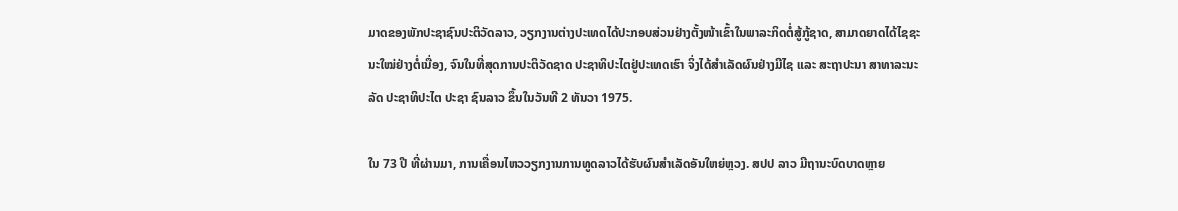ມາດຂອງພັກປະຊາຊົນປະຕິວັດລາວ, ວຽກງານຕ່າງປະເທດໄດ້ປະກອບສ່ວນຢ່າງຕັ້ງໜ້າເຂົ້າໃນພາລະກິດຕໍ່ສູ້ກູ້ຊາດ, ສາມາດຍາດໄດ້ໄຊຊະນະໃໝ່ຢ່າງຕໍ່ເນື່ອງ, ຈົນໃນທີ່ສຸດການປະຕິວັດຊາດ ປະຊາທິປະໄຕຢູ່ປະເທດເຮົາ ຈິ່ງໄດ້ສໍາເລັດຜົນຢ່າງມີໄຊ ແລະ ສະຖາປະນາ ສາທາລະນະລັດ ປະຊາທິປະໄຕ ປະຊາ ຊົນລາວ ຂຶ້ນໃນວັນທີ 2 ທັນວາ 1975.

ໃນ 73 ປີ ທີ່ຜ່ານມາ, ການເຄື່ອນໄຫວວຽກງານການທູດລາວໄດ້ຮັບຜົນສໍາເລັດອັນໃຫຍ່ຫຼວງ. ສປປ ລາວ ມີຖານະບົດບາດຫຼາຍ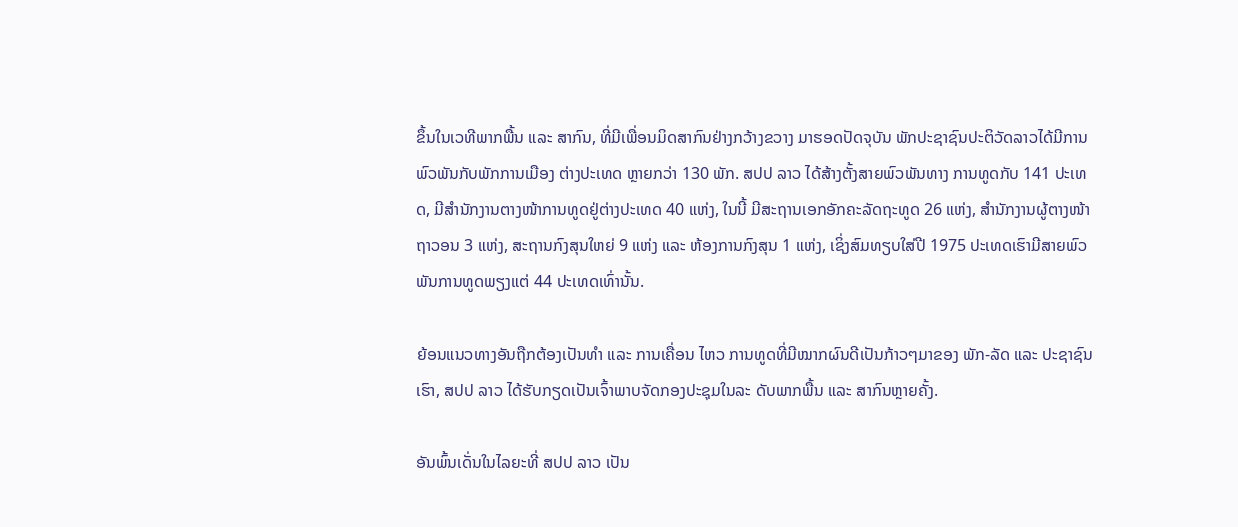ຂຶ້ນໃນເວທີພາກພື້ນ ແລະ ສາກົນ, ທີ່ມີເພື່ອນມິດສາກົນຢ່າງກວ້າງຂວາງ ມາຮອດປັດຈຸບັນ ພັກປະຊາຊົນປະຕິວັດລາວໄດ້ມີການພົວພັນກັບພັກການເມືອງ ຕ່າງປະເທດ ຫຼາຍກວ່າ 130 ພັກ. ສປປ ລາວ ໄດ້ສ້າງຕັ້ງສາຍພົວພັນທາງ ການທູດກັບ 141 ປະເທດ, ມີສໍານັກງານຕາງໜ້າການທູດຢູ່ຕ່າງປະເທດ 40 ແຫ່ງ, ໃນນີ້ ມີສະຖານເອກອັກຄະລັດຖະທູດ 26 ແຫ່ງ, ສໍານັກງານຜູ້ຕາງໜ້າຖາວອນ 3 ແຫ່ງ, ສະຖານກົງສຸນໃຫຍ່ 9 ແຫ່ງ ແລະ ຫ້ອງການກົງສຸນ 1 ແຫ່ງ, ເຊິ່ງສົມທຽບໃສ່ປີ 1975 ປະເທດເຮົາມີສາຍພົວພັນການທູດພຽງແຕ່ 44 ປະເທດເທົ່ານັ້ນ.

ຍ້ອນແນວທາງອັນຖືກຕ້ອງເປັນທຳ ແລະ ການເຄື່ອນ ໄຫວ ການທູດທີ່ມີໝາກຜົນດີເປັນກ້າວໆມາຂອງ ພັກ-ລັດ ແລະ ປະຊາຊົນເຮົາ, ສປປ ລາວ ໄດ້ຮັບກຽດເປັນເຈົ້າພາບຈັດກອງປະຊຸມໃນລະ ດັບພາກພື້ນ ແລະ ສາກົນຫຼາຍຄັ້ງ.

ອັນພົ້ນເດັ່ນໃນໄລຍະທີ່ ສປປ ລາວ ເປັນ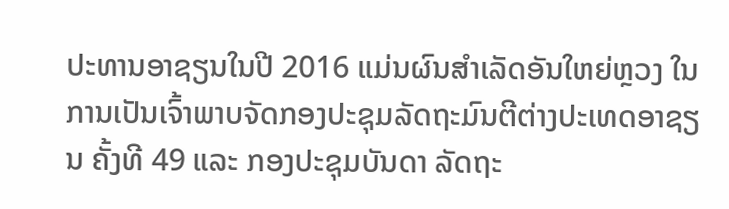ປະທານອາຊຽນໃນປີ 2016 ແມ່ນຜົນສຳເລັດອັນໃຫຍ່ຫຼວງ ໃນການເປັນເຈົ້າພາບຈັດກອງປະຊຸມລັດຖະມົນຕີຕ່າງປະເທດອາຊຽນ ຄັ້ງທີ 49 ແລະ ກອງປະຊຸມບັນດາ ລັດຖະ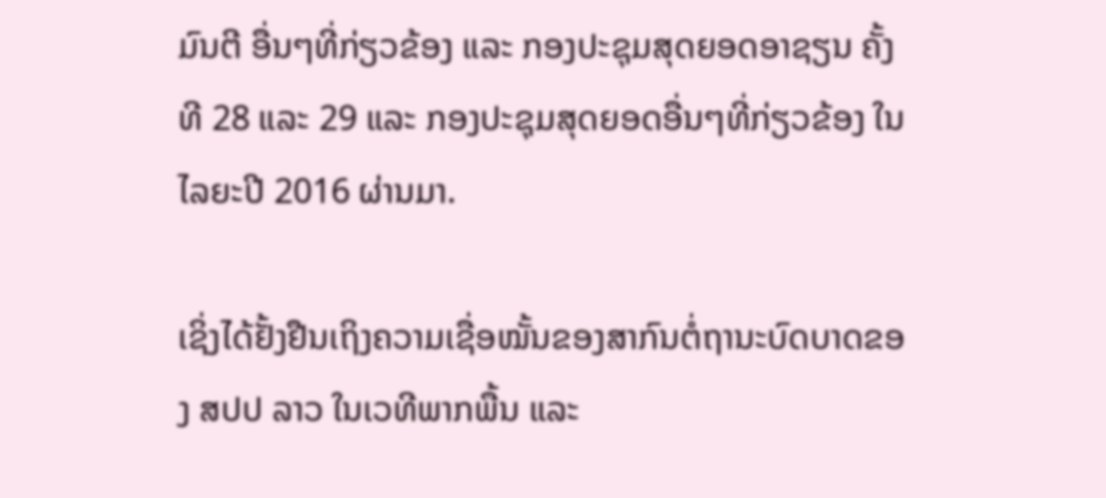ມົນຕີ ອື່ນໆທີ່ກ່ຽວຂ້ອງ ແລະ ກອງປະຊຸມສຸດຍອດອາຊຽນ ຄັ້ງທີ 28 ແລະ 29 ແລະ ກອງປະຊຸມສຸດຍອດອື່ນໆທີ່ກ່ຽວຂ້ອງ ໃນໄລຍະປີ 2016 ຜ່ານມາ.

ເຊິ່ງໄດ້ຢັ້ງຢືນເຖິງຄວາມເຊື່ອໝັ້ນຂອງສາກົນຕໍ່ຖານະບົດບາດຂອງ ສປປ ລາວ ໃນເວທີພາກພື້ນ ແລະ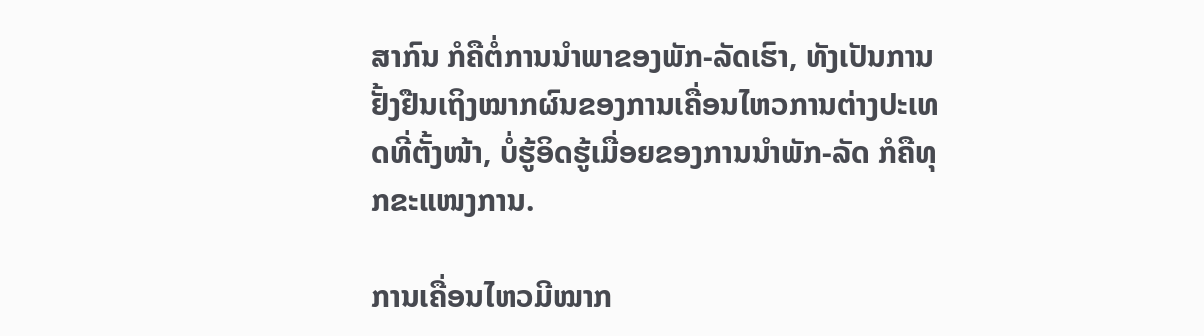ສາກົນ ກໍຄືຕໍ່ການນໍາພາຂອງພັກ-ລັດເຮົາ, ທັງເປັນການຢັ້ງຢືນເຖິງໝາກຜົນຂອງການເຄື່ອນໄຫວການຕ່າງປະເທດທີ່ຕັ້ງໜ້າ, ບໍ່ຮູ້ອິດຮູ້ເມື່ອຍຂອງການນໍາພັກ-ລັດ ກໍຄືທຸກຂະແໜງການ.

ການເຄື່ອນໄຫວມີໝາກ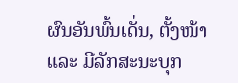ຜົນອັນພົ້ນເດັ່ນ, ຕັ້ງໜ້າ ແລະ ມີລັກສະນະບຸກ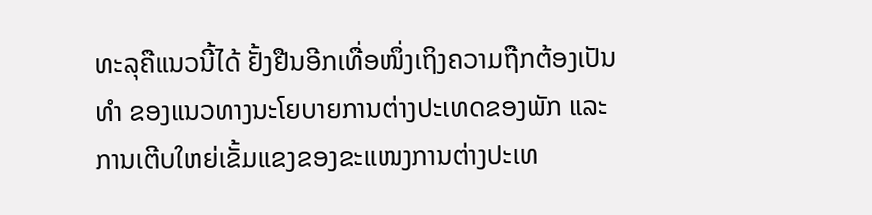ທະລຸຄືແນວນີ້ໄດ້ ຢັ້ງຢືນອີກເທື່ອໜຶ່ງເຖິງຄວາມຖືກຕ້ອງເປັນທໍາ ຂອງແນວທາງນະໂຍບາຍການຕ່າງປະເທດຂອງພັກ ແລະ ການເຕີບໃຫຍ່ເຂັ້ມແຂງຂອງຂະແໜງການຕ່າງປະເທ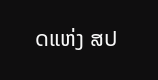ດແຫ່ງ ສປ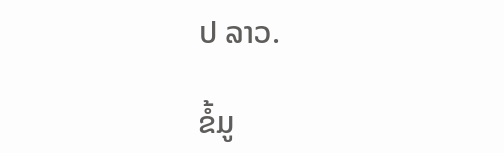ປ ລາວ.

ຂໍ້ມູ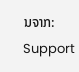ນຈາກ: Support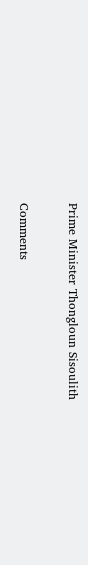Prime Minister Thongloun Sisoulith

Comments